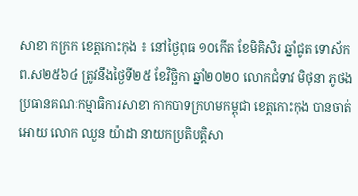សាខា កក្រក ខេត្តកោះកុង ៖ នៅថ្ងៃពុធ ១០កើត ខែមិគិសិរ ឆ្នាំជូត ទោស័ក ព.ស២៥៦៤ ត្រូវនឹងថ្ងៃទី២៥ ខែវិច្ឆិកា ឆ្នាំ២០២០ លោកជំទាវ មិថុនា ភូថង ប្រធានគណៈកម្មាធិការសាខា កាកបាទក្រហមកម្ពុជា ខេត្តកោះកុង បានចាត់អោយ លោក ឈួន យ៉ាដា នាយកប្រតិបត្តិសា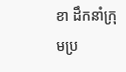ខា ដឹកនាំក្រុមប្រ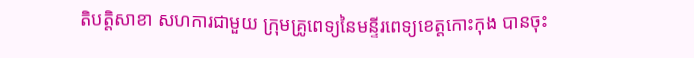តិបត្តិសាខា សហការជាមួយ ក្រុមគ្រូពេទ្យនៃមន្ទីរពេទ្យខេត្តកោះកុង បានចុះ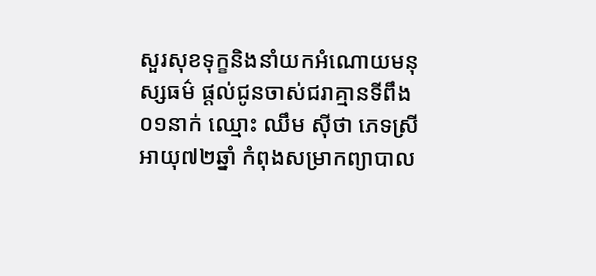សួរសុខទុក្ខនិងនាំយកអំណោយមនុស្សធម៌ ផ្តល់ជូនចាស់ជរាគ្មានទីពឹង ០១នាក់ ឈ្មោះ ឈឹម ស៊ីថា ភេទស្រី អាយុ៧២ឆ្នាំ កំពុងសម្រាកព្យាបាល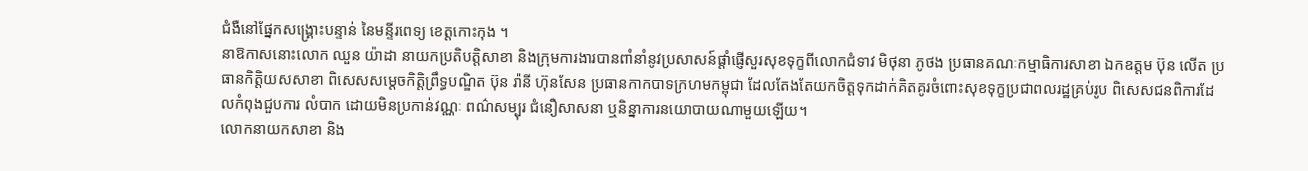ជំងឺនៅផ្នែកសង្គ្រោះបន្ទាន់ នៃមន្ទីរពេទ្យ ខេត្តកោះកុង ។
នាឱកាសនោះលោក ឈួន យ៉ាដា នាយកប្រតិបត្តិសាខា និងក្រុមការងារបានពាំនាំនូវប្រសាសន៍ផ្ដាំផ្ញើសួរសុខទុក្ខពីលោកជំទាវ មិថុនា ភូថង ប្រធានគណៈកម្មាធិការសាខា ឯកឧត្តម ប៊ុន លើត ប្រធានកិត្តិយសសាខា ពិសេសសម្ដេចកិត្តិព្រឹទ្ធបណ្ឌិត ប៊ុន រ៉ានី ហ៊ុនសែន ប្រធានកាកបាទក្រហមកម្ពុជា ដែលតែងតែយកចិត្តទុកដាក់គិតគូរចំពោះសុខទុក្ខប្រជាពលរដ្ឋគ្រប់រូប ពិសេសជនពិការដែលកំពុងជួបការ លំបាក ដោយមិនប្រកាន់វណ្ណៈ ពណ៌សម្បុរ ជំនឿសាសនា ឬនិន្នាការនយោបាយណាមួយឡើយ។
លោកនាយកសាខា និង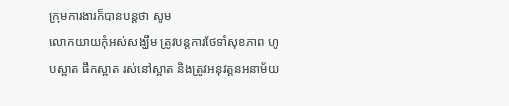ក្រុមការងារក៏បានបន្តថា សូម
លោកយាយកុំអស់សង្ឃឹម ត្រូវបន្តការថែទាំសុខភាព ហូបស្អាត ផឹកស្អាត រស់នៅស្អាត និងត្រូវអនុវត្តនអនាម័យ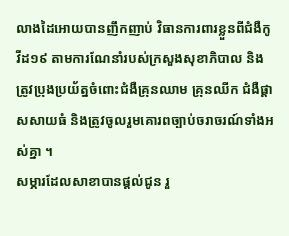លាងដៃអោយបានញឹកញាប់ វិធានការពារខ្លួនពីជំងឺកូវីដ១៩ តាមការណែនាំរបស់ក្រសួងសុខាភិបាល និងត្រូវប្រុងប្រយ័ត្នចំពោះជំងឺគ្រុនឈាម គ្រុនឈីក ជំងឺផ្តាសសាយធំ និងត្រូវចូលរួមគោរពច្បាប់ចរាចរណ៍ទាំងអស់គ្នា ។
សម្ភារដែលសាខាបានផ្ដល់ជូន រួ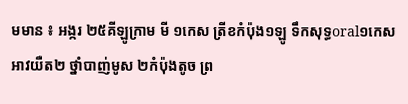មមាន ៖ អង្ករ ២៥គីឡូក្រាម មី ១កេស ត្រីខកំប៉ុង១ឡូ ទឹកសុទ្ធoral១កេស អាវយឺត២ ថ្នាំបាញ់មូស ២កំប៉ុងតូច ព្រ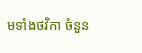មទាំងថវិកា ចំនួន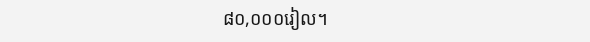៨០,០០០រៀល។